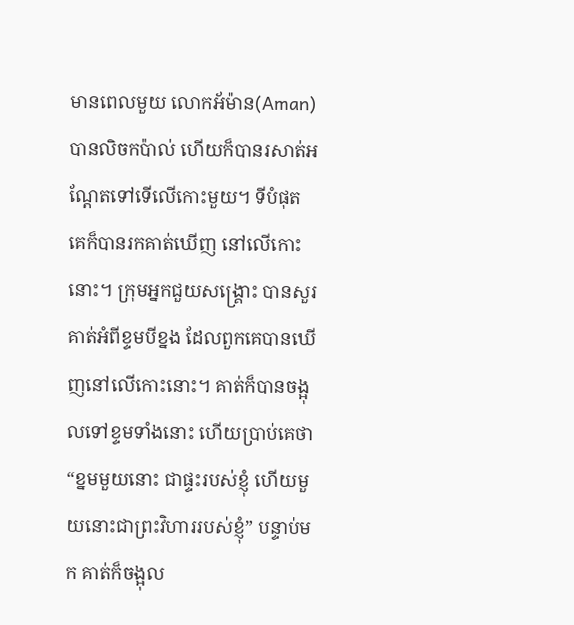មានពេលមួយ លោកអ័ម៉ាន(Aman) បានលិចកប៉ាល់ ហើយក៏បានរសាត់អណ្តែតទៅទើលើកោះមួយ។ ទីបំផុត គេក៏បានរកគាត់ឃើញ នៅលើកោះនោះ។ ក្រុមអ្នកជួយសង្រ្គោះ បានសួរគាត់អំពីខ្ទមបីខ្នង ដែលពួកគេបានឃើញនៅលើកោះនោះ។ គាត់ក៏បានចង្អុលទៅខ្ទមទាំងនោះ ហើយប្រាប់គេថា “ខ្នមមួយនោះ ជាផ្ទះរបស់ខ្ញុំ ហើយមួយនោះជាព្រះវិហាររបស់ខ្ញុំ” បន្ទាប់មក គាត់ក៏ចង្អុល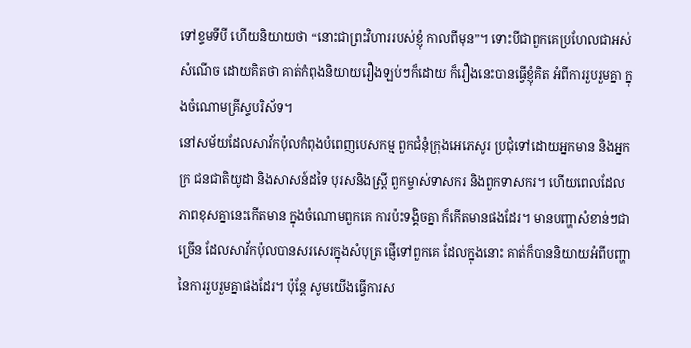ទៅខ្ទមទីបី ហើយនិយាយថា “នោះជាព្រះវិហាររបស់ខ្ញុំ កាលពីមុន”។ ទោះបីជាពួកគេប្រហែលជាអស់សំណើច ដោយគិតថា គាត់កំពុងនិយាយរឿងឡប់ៗក៏ដោយ ក៏រឿងនេះបានធ្វើខ្ញុំគិត អំពីការរួបរួមគ្នា ក្នុងចំណោមគ្រីស្ទបរិស័ទ។
នៅសម័យដែលសាវ័កប៉ុលកំពុងបំពេញបេសកម្ម ពួកជំនុំក្រុងអេភេសូរ ប្រជុំទៅដោយអ្នកមាន និងអ្នកក្រ ជនជាតិយូដា និងសាសន៍ដទៃ បុរសនិងស្ត្រី ពួកម្ចាស់ទាសករ និងពួកទាសករ។ ហើយពេលដែលភាពខុសគ្នានេះកើតមាន ក្នុងចំណោមពួកគេ ការប៉ះទង្គិចគ្នា ក៏កើតមានផងដែរ។ មានបញ្ហាសំខាន់ៗជាច្រើន ដែលសាវ័កប៉ុលបានសរសេរក្នុងសំបុត្រ ផ្ញើទៅពួកគេ ដែលក្នុងនោះ គាត់ក៏បាននិយាយអំពីបញ្ហានៃការរួបរួមគ្នាផងដែរ។ ប៉ុន្តែ សូមយើងធ្វើការស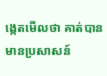ង្កេតមើលថា គាត់បានមានប្រសាសន៍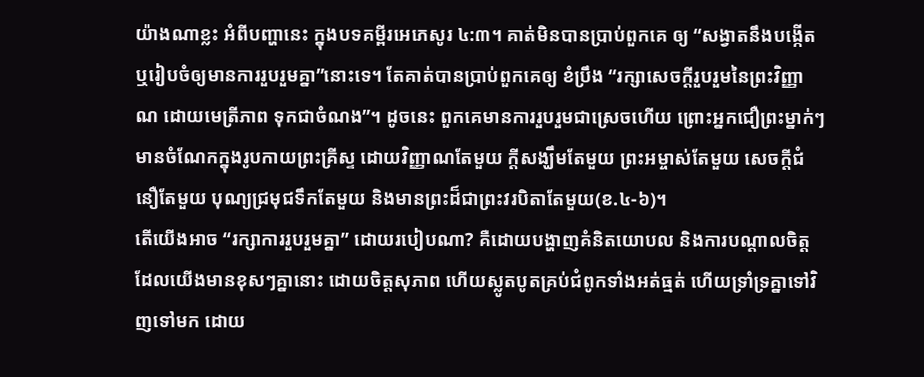យ៉ាងណាខ្លះ អំពីបញ្ហានេះ ក្នុងបទគម្ពីរអេភេសូរ ៤:៣។ គាត់មិនបានប្រាប់ពួកគេ ឲ្យ “សង្វាតនឹងបង្កើត ឬរៀបចំឲ្យមានការរួបរួមគ្នា”នោះទេ។ តែគាត់បានប្រាប់ពួកគេឲ្យ ខំប្រឹង “រក្សាសេចក្តីរួបរួមនៃព្រះវិញ្ញាណ ដោយមេត្រីភាព ទុកជាចំណង”។ ដូចនេះ ពួកគេមានការរួបរួមជាស្រេចហើយ ព្រោះអ្នកជឿព្រះម្នាក់ៗ មានចំណែកក្នុងរូបកាយព្រះគ្រីស្ទ ដោយវិញ្ញាណតែមួយ ក្តីសង្ឃឹមតែមួយ ព្រះអម្ចាស់តែមួយ សេចក្តីជំនឿតែមួយ បុណ្យជ្រមុជទឹកតែមួយ និងមានព្រះដ៏ជាព្រះវរបិតាតែមួយ(ខ.៤-៦)។
តើយើងអាច “រក្សាការរួបរួមគ្នា” ដោយរបៀបណា? គឺដោយបង្ហាញគំនិតយោបល និងការបណ្តាលចិត្តដែលយើងមានខុសៗគ្នានោះ ដោយចិត្តសុភាព ហើយស្លូតបូតគ្រប់ជំពូកទាំងអត់ធ្មត់ ហើយទ្រាំទ្រគ្នាទៅវិញទៅមក ដោយ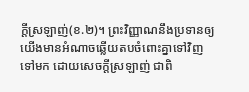ក្តីស្រឡាញ់(ខ.២)។ ព្រះវិញ្ញាណនឹងប្រទានឲ្យយើងមានអំណាចឆ្លើយតបចំពោះគ្នាទៅវិញទៅមក ដោយសេចក្តីស្រឡាញ់ ជាពិ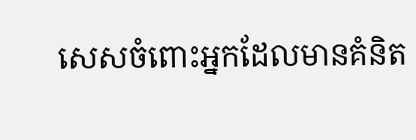សេសចំពោះអ្នកដែលមានគំនិត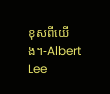ខុសពីយើង។-Albert Lee